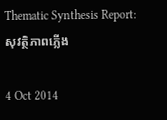Thematic Synthesis Report: សុវត្ថិភាពភ្លើង

4 Oct 2014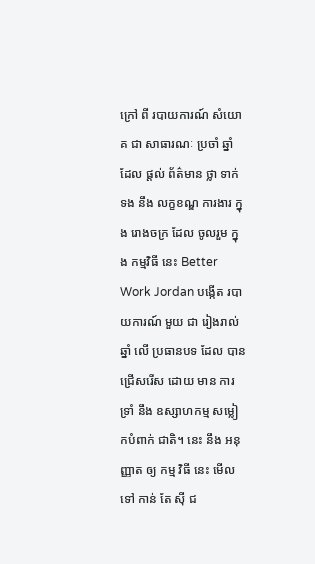ក្រៅ ពី របាយការណ៍ សំយោគ ជា សាធារណៈ ប្រចាំ ឆ្នាំ ដែល ផ្ដល់ ព័ត៌មាន ថ្លា ទាក់ទង នឹង លក្ខខណ្ឌ ការងារ ក្នុង រោងចក្រ ដែល ចូលរួម ក្នុង កម្មវិធី នេះ Better Work Jordan បង្កើត របាយការណ៍ មួយ ជា រៀងរាល់ ឆ្នាំ លើ ប្រធានបទ ដែល បាន ជ្រើសរើស ដោយ មាន ការ ទ្រាំ នឹង ឧស្សាហកម្ម សម្លៀកបំពាក់ ជាតិ។ នេះ នឹង អនុញ្ញាត ឲ្យ កម្ម វិធី នេះ មើល ទៅ កាន់ តែ ស៊ី ជ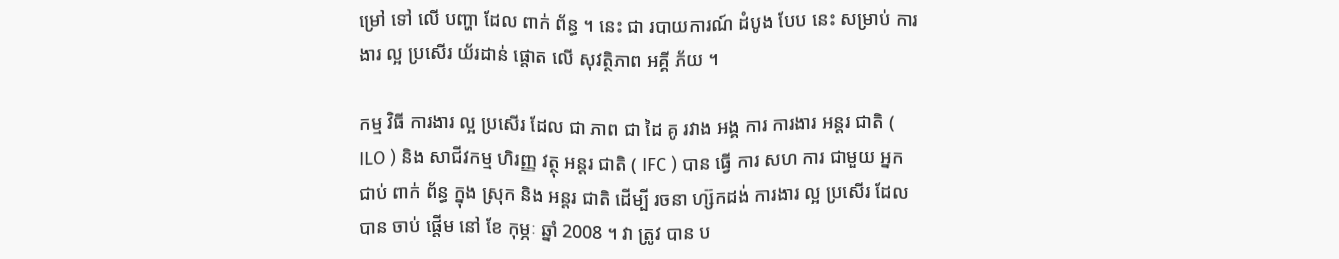ម្រៅ ទៅ លើ បញ្ហា ដែល ពាក់ ព័ន្ធ ។ នេះ ជា របាយការណ៍ ដំបូង បែប នេះ សម្រាប់ ការងារ ល្អ ប្រសើរ យ័រដាន់ ផ្តោត លើ សុវត្ថិភាព អគ្គី ភ័យ ។

កម្ម វិធី ការងារ ល្អ ប្រសើរ ដែល ជា ភាព ជា ដៃ គូ រវាង អង្គ ការ ការងារ អន្តរ ជាតិ ( ILO ) និង សាជីវកម្ម ហិរញ្ញ វត្ថុ អន្តរ ជាតិ ( IFC ) បាន ធ្វើ ការ សហ ការ ជាមួយ អ្នក ជាប់ ពាក់ ព័ន្ធ ក្នុង ស្រុក និង អន្តរ ជាតិ ដើម្បី រចនា ហ្ស៊កដង់ ការងារ ល្អ ប្រសើរ ដែល បាន ចាប់ ផ្តើម នៅ ខែ កុម្ភៈ ឆ្នាំ 2008 ។ វា ត្រូវ បាន ប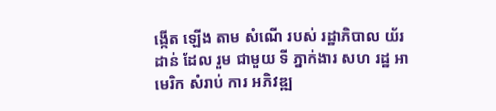ង្កើត ឡើង តាម សំណើ របស់ រដ្ឋាភិបាល យ័រដាន់ ដែល រួម ជាមួយ ទី ភ្នាក់ងារ សហ រដ្ឋ អាមេរិក សំរាប់ ការ អភិវឌ្ឍ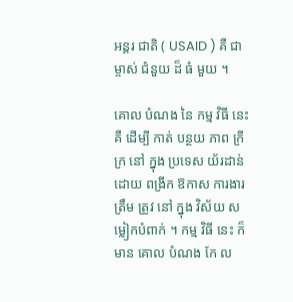អន្តរ ជាតិ ( USAID ) គឺ ជា ម្ចាស់ ជំនួយ ដ៏ ធំ មួយ ។

គោល បំណង នៃ កម្ម វិធី នេះ គឺ ដើម្បី កាត់ បន្ថយ ភាព ក្រីក្រ នៅ ក្នុង ប្រទេស យ័រដាន់ ដោយ ពង្រីក ឱកាស ការងារ ត្រឹម ត្រូវ នៅ ក្នុង វិស័យ សម្លៀកបំពាក់ ។ កម្ម វិធី នេះ ក៏ មាន គោល បំណង កែ ល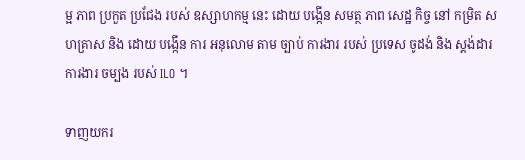ម្អ ភាព ប្រកួត ប្រជែង របស់ ឧស្សាហកម្ម នេះ ដោយ បង្កើន សមត្ថ ភាព សេដ្ឋ កិច្ច នៅ កម្រិត សហគ្រាស និង ដោយ បង្កើន ការ អនុលោម តាម ច្បាប់ ការងារ របស់ ប្រទេស ចូដង់ និង ស្តង់ដារ ការងារ ចម្បង របស់ ILO ។

ទាញយករ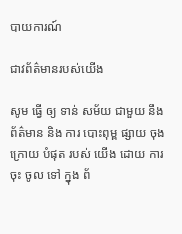បាយការណ៍

ជាវព័ត៌មានរបស់យើង

សូម ធ្វើ ឲ្យ ទាន់ សម័យ ជាមួយ នឹង ព័ត៌មាន និង ការ បោះពុម្ព ផ្សាយ ចុង ក្រោយ បំផុត របស់ យើង ដោយ ការ ចុះ ចូល ទៅ ក្នុង ព័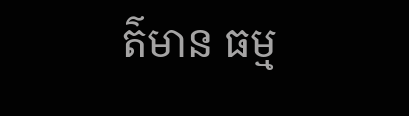ត៌មាន ធម្ម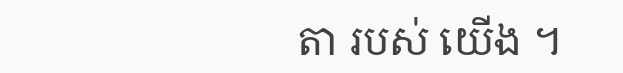តា របស់ យើង ។